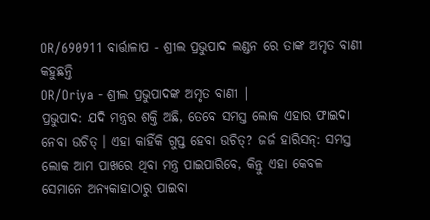OR/690911 ବାର୍ତ୍ତାଳାପ - ଶ୍ରୀଲ ପ୍ରଭୁପାଦ ଲଣ୍ଡନ ରେ ତାଙ୍କ ଅମୃତ ବାଣୀ କହୁଛନ୍ତି
OR/Oriya - ଶ୍ରୀଲ ପ୍ରଭୁପାଦଙ୍କ ଅମୃତ ବାଣୀ |
ପ୍ରଭୁପାଦ: ଯଦି ମନ୍ତ୍ରର ଶକ୍ତି ଅଛି, ତେବେ ସମସ୍ତ ଲୋକ ଏହାର ଫାଇଦା ନେବା ଉଚିତ୍ । ଏହା କାହିଁକି ଗୁପ୍ତ ହେବା ଉଚିତ୍? ଜର୍ଜ ହାରିସନ୍: ସମସ୍ତ ଲୋକ ଆମ ପାଖରେ ଥିବା ମନ୍ତ୍ର ପାଇପାରିବେ, କିନ୍ତୁ ଏହା କେବଳ ସେମାନେ ଅନ୍ୟକାହାଠାରୁ ପାଇବା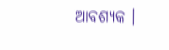ଆବଶ୍ୟକ ।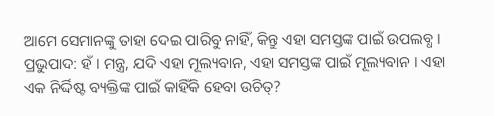ଆମେ ସେମାନଙ୍କୁ ତାହା ଦେଇ ପାରିବୁ ନାହିଁ, କିନ୍ତୁ ଏହା ସମସ୍ତଙ୍କ ପାଇଁ ଉପଲବ୍ଧ । ପ୍ରଭୁପାଦ: ହଁ । ମନ୍ତ୍ର, ଯଦି ଏହା ମୂଲ୍ୟବାନ, ଏହା ସମସ୍ତଙ୍କ ପାଇଁ ମୂଲ୍ୟବାନ । ଏହା ଏକ ନିର୍ଦ୍ଦିଷ୍ଟ ବ୍ୟକ୍ତିଙ୍କ ପାଇଁ କାହିଁକି ହେବା ଉଚିତ୍?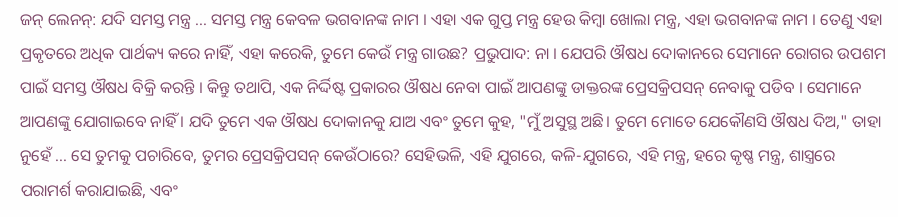ଜନ୍ ଲେନନ୍: ଯଦି ସମସ୍ତ ମନ୍ତ୍ର ... ସମସ୍ତ ମନ୍ତ୍ର କେବଳ ଭଗବାନଙ୍କ ନାମ । ଏହା ଏକ ଗୁପ୍ତ ମନ୍ତ୍ର ହେଉ କିମ୍ବା ଖୋଲା ମନ୍ତ୍ର, ଏହା ଭଗବାନଙ୍କ ନାମ । ତେଣୁ ଏହା ପ୍ରକୃତରେ ଅଧିକ ପାର୍ଥକ୍ୟ କରେ ନାହିଁ, ଏହା କରେକି, ତୁମେ କେଉଁ ମନ୍ତ୍ର ଗାଉଛ? ପ୍ରଭୁପାଦ: ନା । ଯେପରି ଔଷଧ ଦୋକାନରେ ସେମାନେ ରୋଗର ଉପଶମ ପାଇଁ ସମସ୍ତ ଔଷଧ ବିକ୍ରି କରନ୍ତି । କିନ୍ତୁ ତଥାପି, ଏକ ନିର୍ଦ୍ଦିଷ୍ଟ ପ୍ରକାରର ଔଷଧ ନେବା ପାଇଁ ଆପଣଙ୍କୁ ଡାକ୍ତରଙ୍କ ପ୍ରେସକ୍ରିପସନ୍ ନେବାକୁ ପଡିବ । ସେମାନେ ଆପଣଙ୍କୁ ଯୋଗାଇବେ ନାହିଁ । ଯଦି ତୁମେ ଏକ ଔଷଧ ଦୋକାନକୁ ଯାଅ ଏବଂ ତୁମେ କୁହ, "ମୁଁ ଅସୁସ୍ଥ ଅଛି। ତୁମେ ମୋତେ ଯେକୌଣସି ଔଷଧ ଦିଅ," ତାହା ନୁହେଁ ... ସେ ତୁମକୁ ପଚାରିବେ, ତୁମର ପ୍ରେସକ୍ରିପସନ୍ କେଉଁଠାରେ? ସେହିଭଳି, ଏହି ଯୁଗରେ, କଳି-ଯୁଗରେ, ଏହି ମନ୍ତ୍ର, ହରେ କୃଷ୍ଣ ମନ୍ତ୍ର, ଶାସ୍ତ୍ରରେ ପରାମର୍ଶ କରାଯାଇଛି, ଏବଂ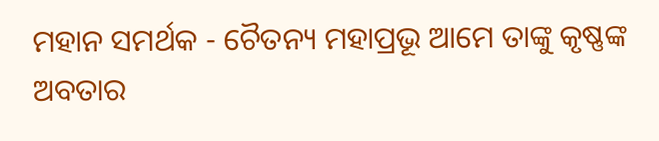ମହାନ ସମର୍ଥକ - ଚୈତନ୍ୟ ମହାପ୍ରଭୂ ଆମେ ତାଙ୍କୁ କୃଷ୍ଣଙ୍କ ଅବତାର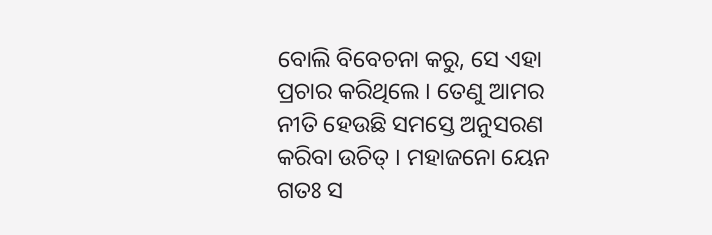ବୋଲି ବିବେଚନା କରୁ, ସେ ଏହା ପ୍ରଚାର କରିଥିଲେ । ତେଣୁ ଆମର ନୀତି ହେଉଛି ସମସ୍ତେ ଅନୁସରଣ କରିବା ଉଚିତ୍ । ମହାଜନୋ ୟେନ ଗତଃ ସ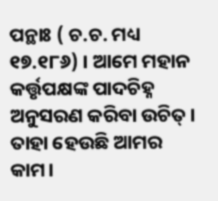ପନ୍ଥାଃ ( ଚ.ଚ. ମଧ୍ୟ ୧୭.୧୮୬) । ଆମେ ମହାନ କର୍ତ୍ତୃପକ୍ଷଙ୍କ ପାଦଚିହ୍ନ ଅନୁସରଣ କରିବା ଉଚିତ୍ । ତାହା ହେଉଛି ଆମର କାମ।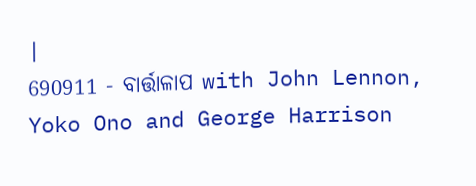|
690911 - ବାର୍ତ୍ତାଳାପ with John Lennon, Yoko Ono and George Harrison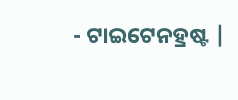- ଟାଇଟେନହ୍ରଷ୍ଟ |